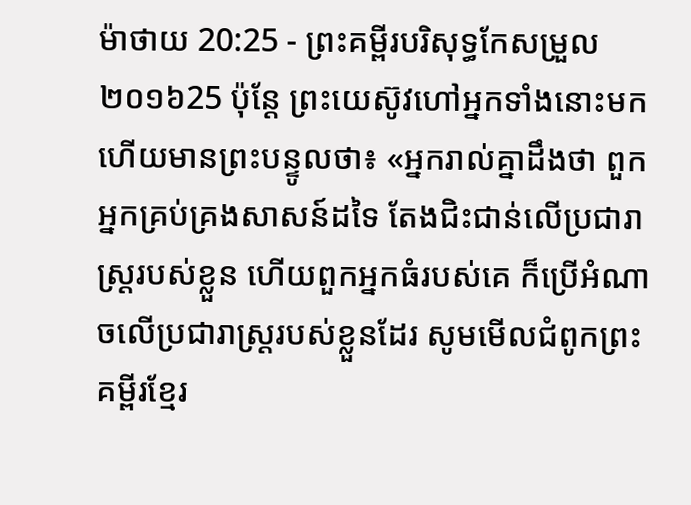ម៉ាថាយ 20:25 - ព្រះគម្ពីរបរិសុទ្ធកែសម្រួល ២០១៦25 ប៉ុន្តែ ព្រះយេស៊ូវហៅអ្នកទាំងនោះមក ហើយមានព្រះបន្ទូលថា៖ «អ្នករាល់គ្នាដឹងថា ពួកអ្នកគ្រប់គ្រងសាសន៍ដទៃ តែងជិះជាន់លើប្រជារាស្ត្ររបស់ខ្លួន ហើយពួកអ្នកធំរបស់គេ ក៏ប្រើអំណាចលើប្រជារាស្រ្តរបស់ខ្លួនដែរ សូមមើលជំពូកព្រះគម្ពីរខ្មែរ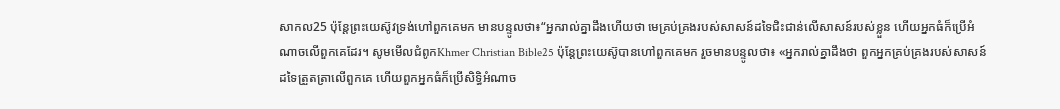សាកល25 ប៉ុន្តែព្រះយេស៊ូវទ្រង់ហៅពួកគេមក មានបន្ទូលថា៖“អ្នករាល់គ្នាដឹងហើយថា មេគ្រប់គ្រងរបស់សាសន៍ដទៃជិះជាន់លើសាសន៍របស់ខ្លួន ហើយអ្នកធំក៏ប្រើអំណាចលើពួកគេដែរ។ សូមមើលជំពូកKhmer Christian Bible25 ប៉ុន្ដែព្រះយេស៊ូបានហៅពួកគេមក រួចមានបន្ទូលថា៖ «អ្នករាល់គ្នាដឹងថា ពួកអ្នកគ្រប់គ្រងរបស់សាសន៍ដទៃត្រួតត្រាលើពួកគេ ហើយពួកអ្នកធំក៏ប្រើសិទ្ធិអំណាច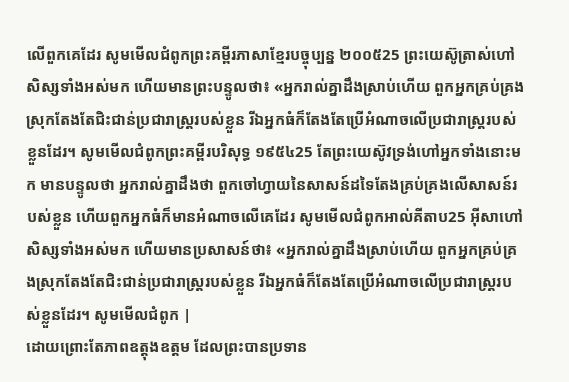លើពួកគេដែរ សូមមើលជំពូកព្រះគម្ពីរភាសាខ្មែរបច្ចុប្បន្ន ២០០៥25 ព្រះយេស៊ូត្រាស់ហៅសិស្សទាំងអស់មក ហើយមានព្រះបន្ទូលថា៖ «អ្នករាល់គ្នាដឹងស្រាប់ហើយ ពួកអ្នកគ្រប់គ្រងស្រុកតែងតែជិះជាន់ប្រជារាស្ត្ររបស់ខ្លួន រីឯអ្នកធំក៏តែងតែប្រើអំណាចលើប្រជារាស្ត្ររបស់ខ្លួនដែរ។ សូមមើលជំពូកព្រះគម្ពីរបរិសុទ្ធ ១៩៥៤25 តែព្រះយេស៊ូវទ្រង់ហៅអ្នកទាំងនោះមក មានបន្ទូលថា អ្នករាល់គ្នាដឹងថា ពួកចៅហ្វាយនៃសាសន៍ដទៃតែងគ្រប់គ្រងលើសាសន៍របស់ខ្លួន ហើយពួកអ្នកធំក៏មានអំណាចលើគេដែរ សូមមើលជំពូកអាល់គីតាប25 អ៊ីសាហៅសិស្សទាំងអស់មក ហើយមានប្រសាសន៍ថា៖ «អ្នករាល់គ្នាដឹងស្រាប់ហើយ ពួកអ្នកគ្រប់គ្រងស្រុកតែងតែជិះជាន់ប្រជារាស្ដ្ររបស់ខ្លួន រីឯអ្នកធំក៏តែងតែប្រើអំណាចលើប្រជារាស្ដ្ររបស់ខ្លួនដែរ។ សូមមើលជំពូក |
ដោយព្រោះតែភាពឧត្ដុងឧត្ដម ដែលព្រះបានប្រទាន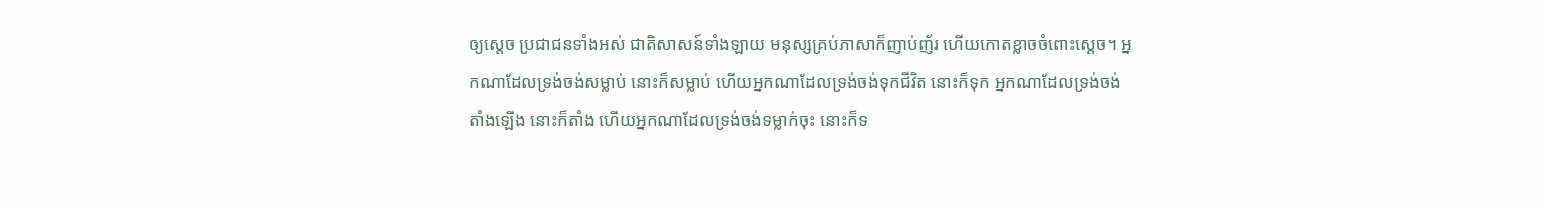ឲ្យស្ដេច ប្រជាជនទាំងអស់ ជាតិសាសន៍ទាំងឡាយ មនុស្សគ្រប់ភាសាក៏ញាប់ញ័រ ហើយកោតខ្លាចចំពោះស្ដេច។ អ្នកណាដែលទ្រង់ចង់សម្លាប់ នោះក៏សម្លាប់ ហើយអ្នកណាដែលទ្រង់ចង់ទុកជីវិត នោះក៏ទុក អ្នកណាដែលទ្រង់ចង់តាំងឡើង នោះក៏តាំង ហើយអ្នកណាដែលទ្រង់ចង់ទម្លាក់ចុះ នោះក៏ទ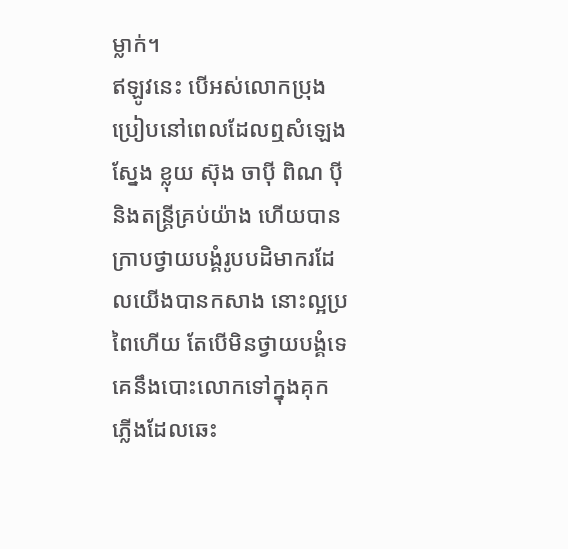ម្លាក់។
ឥឡូវនេះ បើអស់លោកប្រុងប្រៀបនៅពេលដែលឮសំឡេងស្នែង ខ្លុយ ស៊ុង ចាប៉ី ពិណ ប៉ី និងតន្ត្រីគ្រប់យ៉ាង ហើយបានក្រាបថ្វាយបង្គំរូបបដិមាករដែលយើងបានកសាង នោះល្អប្រពៃហើយ តែបើមិនថ្វាយបង្គំទេ គេនឹងបោះលោកទៅក្នុងគុកភ្លើងដែលឆេះ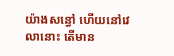យ៉ាងសន្ធៅ ហើយនៅវេលានោះ តើមាន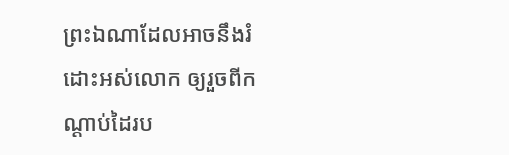ព្រះឯណាដែលអាចនឹងរំដោះអស់លោក ឲ្យរួចពីកណ្ដាប់ដៃរប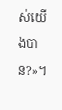ស់យើងបាន?»។